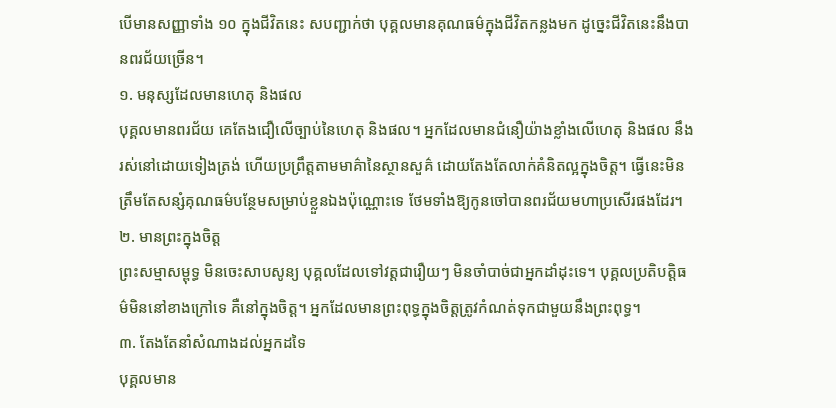បើមានសញ្ញាទាំង ១០ ក្នុងជីវិតនេះ សបញ្ជាក់ថា បុគ្គលមានគុណធម៌ក្នុងជីវិតកន្លងមក ដូច្នេះជីវិតនេះនឹងបានពរជ័យច្រើន។
១. មនុស្សដែលមានហេតុ និងផល
បុគ្គលមានពរជ័យ គេតែងជឿលើច្បាប់នៃហេតុ និងផល។ អ្នកដែលមានជំនឿយ៉ាងខ្លាំងលើហេតុ និងផល នឹងរស់នៅដោយទៀងត្រង់ ហើយប្រព្រឹត្តតាមមាគ៌ានៃស្ថានសួគ៌ ដោយតែងតែលាក់គំនិតល្អក្នុងចិត្ត។ ធ្វើនេះមិនត្រឹមតែសន្សំគុណធម៌បន្ថែមសម្រាប់ខ្លួនឯងប៉ុណ្ណោះទេ ថែមទាំងឱ្យកូនចៅបានពរជ័យមហាប្រសើរផងដែរ។
២. មានព្រះក្នុងចិត្ត
ព្រះសម្មាសម្ពុទ្ធ មិនចេះសាបសូន្យ បុគ្គលដែលទៅវត្តជារឿយៗ មិនចាំបាច់ជាអ្នកដាំដុះទេ។ បុគ្គលប្រតិបត្តិធម៌មិននៅខាងក្រៅទេ គឺនៅក្នុងចិត្ត។ អ្នកដែលមានព្រះពុទ្ធក្នុងចិត្តត្រូវកំណត់ទុកជាមួយនឹងព្រះពុទ្ធ។
៣. តែងតែនាំសំណាងដល់អ្នកដទៃ
បុគ្គលមាន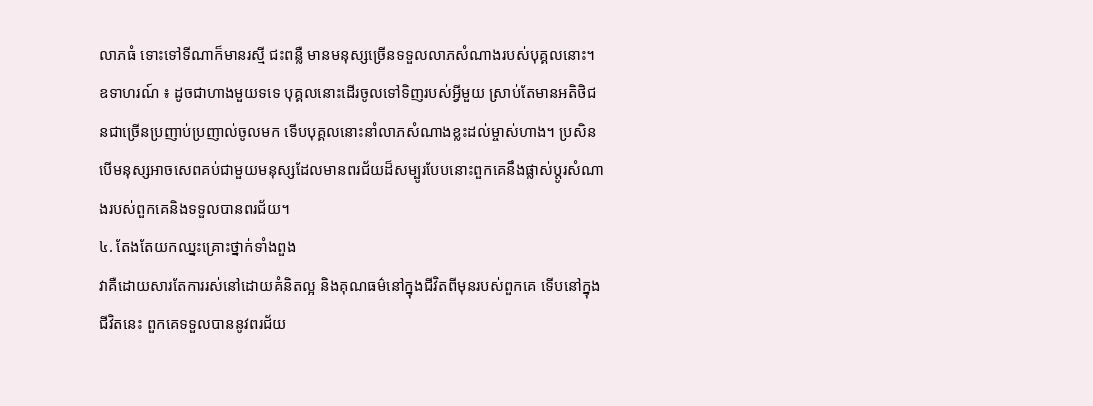លាភធំ ទោះទៅទីណាក៏មានរស្មី ជះពន្លឺ មានមនុស្សច្រើនទទួលលាភសំណាងរបស់បុគ្គលនោះ។
ឧទាហរណ៍ ៖ ដូចជាហាងមួយទទេ បុគ្គលនោះដើរចូលទៅទិញរបស់អ្វីមួយ ស្រាប់តែមានអតិថិជនជាច្រើនប្រញាប់ប្រញាល់ចូលមក ទើបបុគ្គលនោះនាំលាភសំណាងខ្លះដល់ម្ចាស់ហាង។ ប្រសិនបើមនុស្សអាចសេពគប់ជាមួយមនុស្សដែលមានពរជ័យដ៏សម្បូរបែបនោះពួកគេនឹងផ្លាស់ប្តូរសំណាងរបស់ពួកគេនិងទទួលបានពរជ័យ។
៤. តែងតែយកឈ្នះគ្រោះថ្នាក់ទាំងពួង
វាគឺដោយសារតែការរស់នៅដោយគំនិតល្អ និងគុណធម៌នៅក្នុងជីវិតពីមុនរបស់ពួកគេ ទើបនៅក្នុងជីវិតនេះ ពួកគេទទួលបាននូវពរជ័យ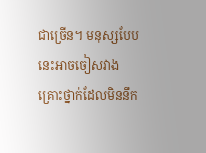ជាច្រើន។ មនុស្សបែបនេះអាចចៀសវាងគ្រោះថ្នាក់ដែលមិននឹក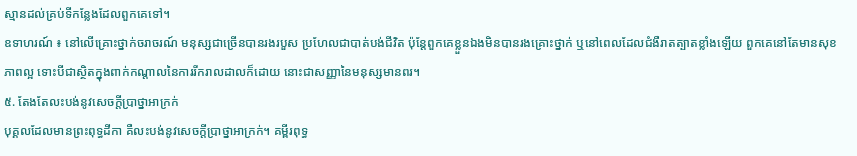ស្មានដល់គ្រប់ទីកន្លែងដែលពួកគេទៅ។
ឧទាហរណ៍ ៖ នៅលើគ្រោះថ្នាក់ចរាចរណ៍ មនុស្សជាច្រើនបានរងរបួស ប្រហែលជាបាត់បង់ជីវិត ប៉ុន្តែពួកគេខ្លួនឯងមិនបានរងគ្រោះថ្នាក់ ឬនៅពេលដែលជំងឺរាតត្បាតខ្លាំងឡើយ ពួកគេនៅតែមានសុខភាពល្អ ទោះបីជាស្ថិតក្នុងពាក់កណ្តាលនៃការរីករាលដាលក៏ដោយ នោះជាសញ្ញានៃមនុស្សមានពរ។
៥. តែងតែលះបង់នូវសេចក្តីប្រាថ្នាអាក្រក់
បុគ្គលដែលមានព្រះពុទ្ធដីកា គឺលះបង់នូវសេចក្តីប្រាថ្នាអាក្រក់។ គម្ពីរពុទ្ធ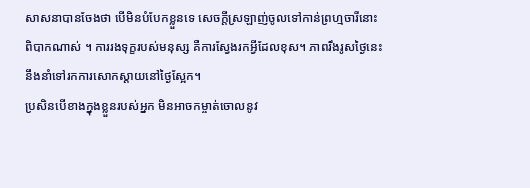សាសនាបានចែងថា បើមិនបំបែកខ្លួនទេ សេចក្តីស្រឡាញ់ចូលទៅកាន់ព្រហ្មចារីនោះពិបាកណាស់ ។ ការរងទុក្ខរបស់មនុស្ស គឺការស្វែងរកអ្វីដែលខុស។ ភាពរឹងរូសថ្ងៃនេះ នឹងនាំទៅរកការសោកស្តាយនៅថ្ងៃស្អែក។
ប្រសិនបើខាងក្នុងខ្លួនរបស់អ្នក មិនអាចកម្ចាត់ចោលនូវ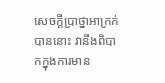សេចក្តីប្រាថ្នាអាក្រក់បាននោះ វានឹងពិបាកក្នុងការមាន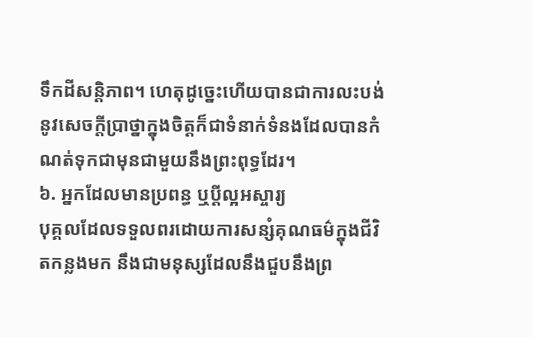ទឹកដីសន្តិភាព។ ហេតុដូច្នេះហើយបានជាការលះបង់នូវសេចក្តីប្រាថ្នាក្នុងចិត្តក៏ជាទំនាក់ទំនងដែលបានកំណត់ទុកជាមុនជាមួយនឹងព្រះពុទ្ធដែរ។
៦. អ្នកដែលមានប្រពន្ធ ឬប្ដីល្អអស្ចារ្យ
បុគ្គលដែលទទួលពរដោយការសន្សំគុណធម៌ក្នុងជីវិតកន្លងមក នឹងជាមនុស្សដែលនឹងជួបនឹងព្រ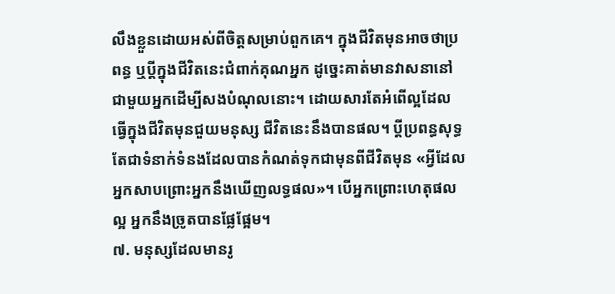លឹងខ្លួនដោយអស់ពីចិត្តសម្រាប់ពួកគេ។ ក្នុងជីវិតមុនអាចថាប្រពន្ធ ឬប្តីក្នុងជីវិតនេះជំពាក់គុណអ្នក ដូច្នេះគាត់មានវាសនានៅជាមួយអ្នកដើម្បីសងបំណុលនោះ។ ដោយសារតែអំពើល្អដែលធ្វើក្នុងជីវិតមុនជួយមនុស្ស ជីវិតនេះនឹងបានផល។ ប្ដីប្រពន្ធសុទ្ធតែជាទំនាក់ទំនងដែលបានកំណត់ទុកជាមុនពីជីវិតមុន «អ្វីដែលអ្នកសាបព្រោះអ្នកនឹងឃើញលទ្ធផល»។ បើអ្នកព្រោះហេតុផលល្អ អ្នកនឹងច្រូតបានផ្លែផ្អែម។
៧. មនុស្សដែលមានរូ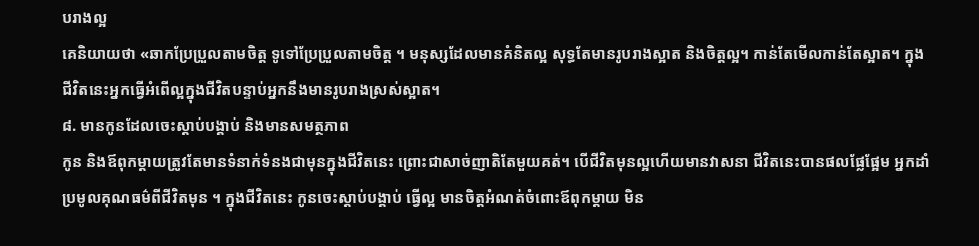បរាងល្អ
គេនិយាយថា «ឆាកប្រែប្រួលតាមចិត្ត ទូទៅប្រែប្រួលតាមចិត្ត ។ មនុស្សដែលមានគំនិតល្អ សុទ្ធតែមានរូបរាងស្អាត និងចិត្តល្អ។ កាន់តែមើលកាន់តែស្អាត។ ក្នុងជីវិតនេះអ្នកធ្វើអំពើល្អក្នុងជីវិតបន្ទាប់អ្នកនឹងមានរូបរាងស្រស់ស្អាត។
៨. មានកូនដែលចេះស្តាប់បង្គាប់ និងមានសមត្ថភាព
កូន និងឪពុកម្តាយត្រូវតែមានទំនាក់ទំនងជាមុនក្នុងជីវិតនេះ ព្រោះជាសាច់ញាតិតែមួយគត់។ បើជីវិតមុនល្អហើយមានវាសនា ជីវិតនេះបានផលផ្លែផ្អែម អ្នកដាំប្រមូលគុណធម៌ពីជីវិតមុន ។ ក្នុងជីវិតនេះ កូនចេះស្តាប់បង្គាប់ ធ្វើល្អ មានចិត្តអំណត់ចំពោះឪពុកម្តាយ មិន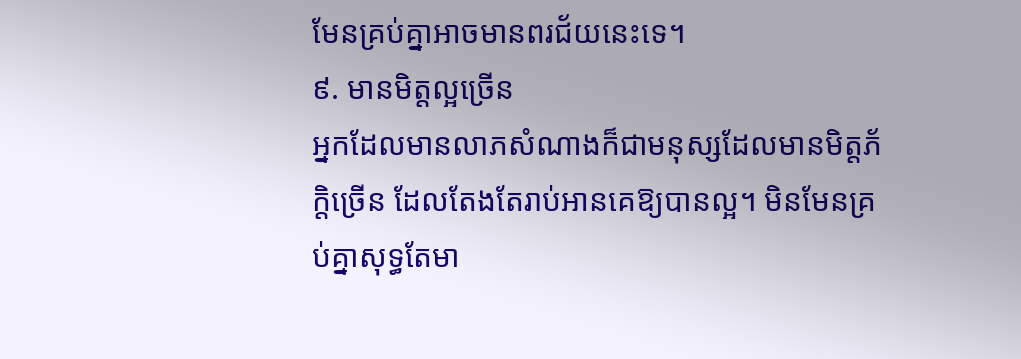មែនគ្រប់គ្នាអាចមានពរជ័យនេះទេ។
៩. មានមិត្តល្អច្រើន
អ្នកដែលមានលាភសំណាងក៏ជាមនុស្សដែលមានមិត្តភ័ក្តិច្រើន ដែលតែងតែរាប់អានគេឱ្យបានល្អ។ មិនមែនគ្រប់គ្នាសុទ្ធតែមា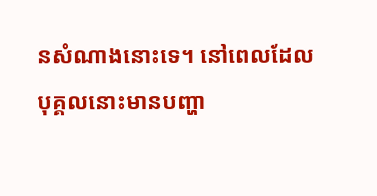នសំណាងនោះទេ។ នៅពេលដែលបុគ្គលនោះមានបញ្ហា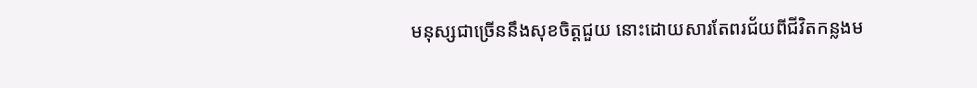មនុស្សជាច្រើននឹងសុខចិត្តជួយ នោះដោយសារតែពរជ័យពីជីវិតកន្លងម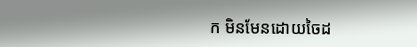ក មិនមែនដោយចៃដ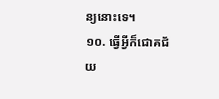ន្យនោះទេ។
១០. ធ្វើអ្វីក៏ជោគជ័យ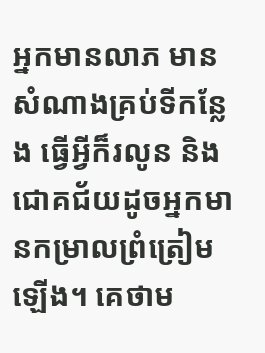អ្នកមានលាភ មានសំណាងគ្រប់ទីកន្លែង ធ្វើអ្វីក៏រលូន និងជោគជ័យដូចអ្នកមានកម្រាលព្រំត្រៀមឡើង។ គេថាម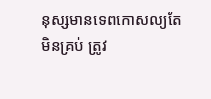នុស្សមានទេពកោសល្យតែមិនគ្រប់ ត្រូវ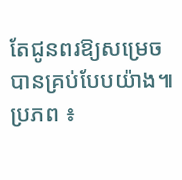តែជូនពរឱ្យសម្រេចបានគ្រប់បែបយ៉ាង៕
ប្រភព ៖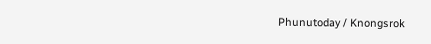Phunutoday / Knongsrok